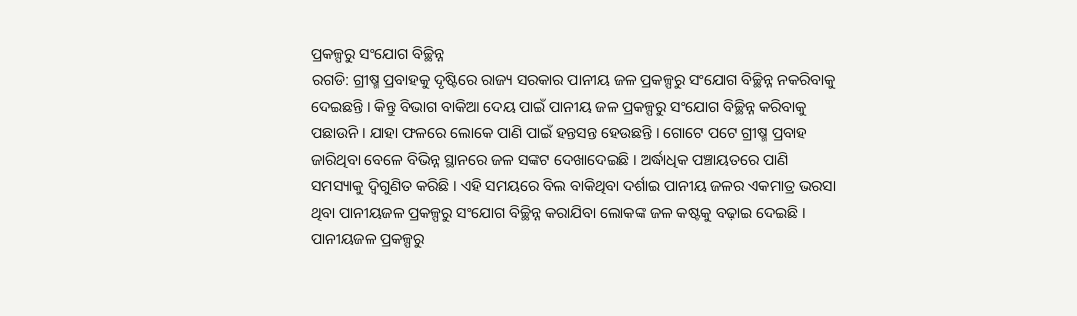ପ୍ରକଳ୍ପରୁ ସଂଯୋଗ ବିଚ୍ଛିନ୍ନ
ରଗଡି: ଗ୍ରୀଷ୍ମ ପ୍ରବାହକୁ ଦୃଷ୍ଟିରେ ରାଜ୍ୟ ସରକାର ପାନୀୟ ଜଳ ପ୍ରକଳ୍ପରୁ ସଂଯୋଗ ବିଚ୍ଛିନ୍ନ ନକରିବାକୁ ଦେଇଛନ୍ତି । କିନ୍ତୁ ବିଭାଗ ବାକିଆ ଦେୟ ପାଇଁ ପାନୀୟ ଜଳ ପ୍ରକଳ୍ପରୁ ସଂଯୋଗ ବିଚ୍ଛିନ୍ନ କରିବାକୁ ପଛାଉନି । ଯାହା ଫଳରେ ଲୋକେ ପାଣି ପାଇଁ ହନ୍ତସନ୍ତ ହେଉଛନ୍ତି । ଗୋଟେ ପଟେ ଗ୍ରୀଷ୍ମ ପ୍ରବାହ ଜାରିଥିବା ବେଳେ ବିଭିନ୍ନ ସ୍ଥାନରେ ଜଳ ସଙ୍କଟ ଦେଖାଦେଇଛି । ଅର୍ଦ୍ଧାଧିକ ପଞ୍ଚାୟତରେ ପାଣି ସମସ୍ୟାକୁ ଦ୍ୱିଗୁଣିତ କରିଛି । ଏହି ସମୟରେ ବିଲ ବାକିଥିବା ଦର୍ଶାଇ ପାନୀୟ ଜଳର ଏକମାତ୍ର ଭରସା ଥିବା ପାନୀୟଜଳ ପ୍ରକଳ୍ପରୁ ସଂଯୋଗ ବିଚ୍ଛିନ୍ନ କରାଯିବା ଲୋକଙ୍କ ଜଳ କଷ୍ଟକୁ ବଢ଼ାଇ ଦେଇଛି । ପାନୀୟଜଳ ପ୍ରକଳ୍ପରୁ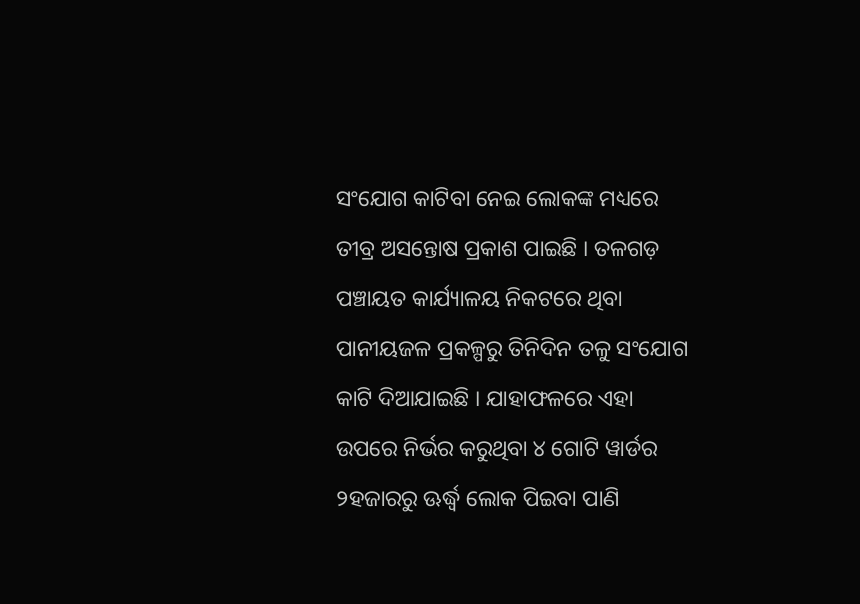ସଂଯୋଗ କାଟିବା ନେଇ ଲୋକଙ୍କ ମଧ୍ୟରେ ତୀବ୍ର ଅସନ୍ତୋଷ ପ୍ରକାଶ ପାଇଛି । ତଳଗଡ଼ ପଞ୍ଚାୟତ କାର୍ଯ୍ୟାଳୟ ନିକଟରେ ଥିବା ପାନୀୟଜଳ ପ୍ରକଳ୍ପରୁ ତିନିଦିନ ତଳୁ ସଂଯୋଗ କାଟି ଦିଆଯାଇଛି । ଯାହାଫଳରେ ଏହା ଉପରେ ନିର୍ଭର କରୁଥିବା ୪ ଗୋଟି ୱାର୍ଡର ୨ହଜାରରୁ ଊର୍ଦ୍ଧ୍ୱ ଲୋକ ପିଇବା ପାଣି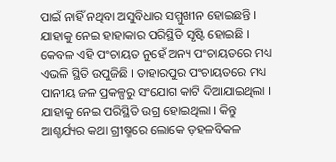ପାଇଁ ନାହିଁ ନଥିବା ଅସୁବିଧାର ସମ୍ମୁଖୀନ ହୋଇଛନ୍ତି । ଯାହାକୁ ନେଇ ହାହାକାର ପରିସ୍ଥିତି ସୃଷ୍ଟି ହୋଇଛି । କେବଳ ଏହି ପଂଚାୟତ ନୁହେଁ ଅନ୍ୟ ପଂଚାୟତରେ ମଧ୍ୟ ଏଭଳି ସ୍ଥିତି ଉପୁଜିଛି । ତାହାରପୁର ପଂଚାୟତରେ ମଧ୍ୟ ପାନୀୟ ଜଳ ପ୍ରକଳ୍ପରୁ ସଂଯୋଗ କାଟି ଦିଆଯାଇଥିଲା । ଯାହାକୁ ନେଇ ପରିସ୍ଥିତି ଉଗ୍ର ହୋଇଥିଲା । କିନ୍ତୁ ଆଶ୍ଚର୍ଯ୍ୟର କଥା ଗ୍ରୀଷ୍ମରେ ଲୋକେ ଡ଼ହଳବିକଳ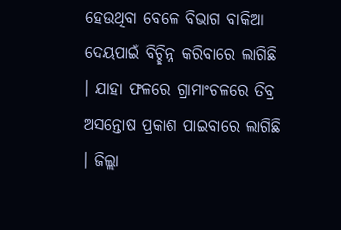ହେଉଥିବା ବେଳେ ବିଭାଗ ବାକିଆ ଦେୟପାଇଁ ବିଚ୍ଛିନ୍ନ କରିବାରେ ଲାଗିଛି । ଯାହା ଫଳରେ ଗ୍ରାମାଂଚଳରେ ତିବ୍ର ଅସନ୍ତୋଷ ପ୍ରକାଶ ପାଇବାରେ ଲାଗିଛି । ଜିଲ୍ଲା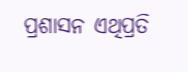ପ୍ରଶାସନ ଏଥିପ୍ରତି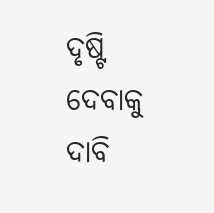ଦୃଷ୍ଟି ଦେବାକୁ ଦାବି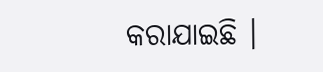କରାଯାଇଛି ।